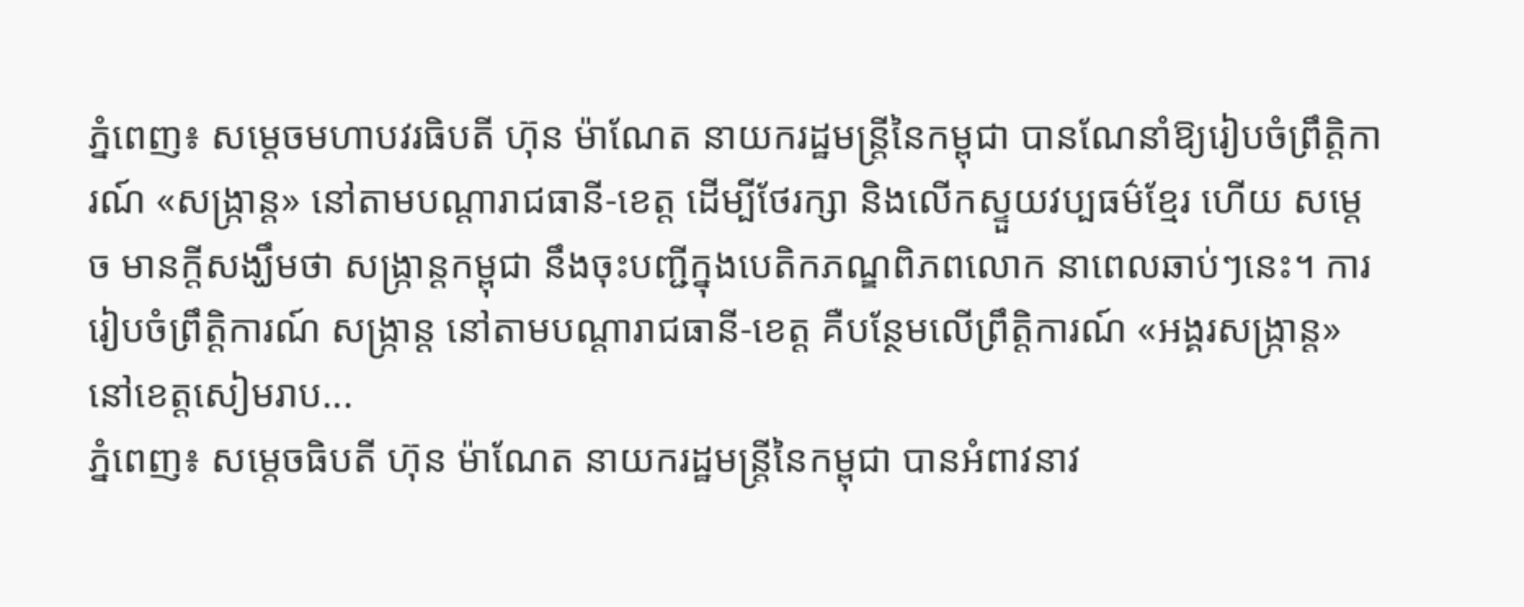ភ្នំពេញ៖ សម្ដេចមហាបវរធិបតី ហ៊ុន ម៉ាណែត នាយករដ្ឋមន្ដ្រីនៃកម្ពុជា បានណែនាំឱ្យរៀបចំព្រឹត្តិការណ៍ «សង្ក្រាន្ដ» នៅតាមបណ្ដារាជធានី-ខេត្ត ដើម្បីថែរក្សា និងលើកស្ទួយវប្បធម៌ខ្មែរ ហើយ សម្ដេច មានក្ដីសង្ឃឹមថា សង្ក្រាន្ដកម្ពុជា នឹងចុះបញ្ជីក្នុងបេតិកភណ្ឌពិភពលោក នាពេលឆាប់ៗនេះ។ ការរៀបចំព្រឹត្តិការណ៍ សង្ក្រាន្ដ នៅតាមបណ្ដារាជធានី-ខេត្ត គឺបន្ថែមលើព្រឹត្តិការណ៍ «អង្គរសង្ក្រាន្ដ» នៅខេត្តសៀមរាប...
ភ្នំពេញ៖ សម្តេចធិបតី ហ៊ុន ម៉ាណែត នាយករដ្ឋមន្ត្រីនៃកម្ពុជា បានអំពាវនាវ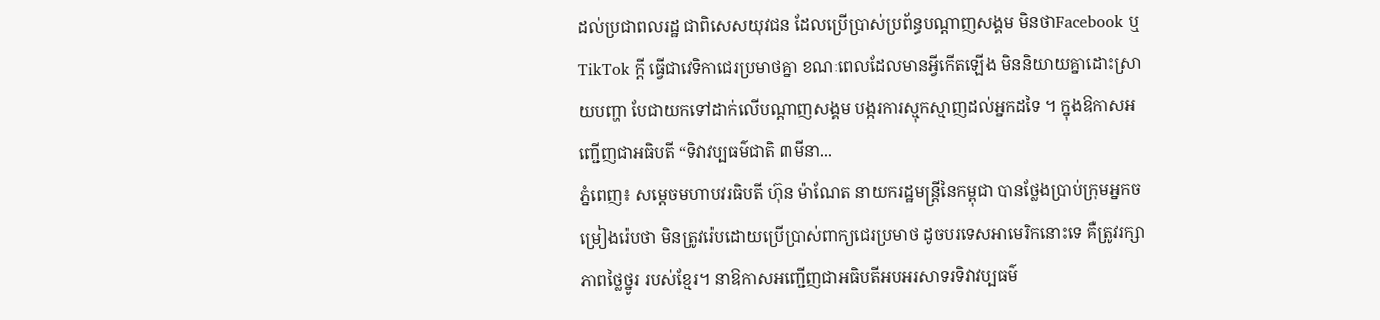ដល់ប្រជាពលរដ្ឋ ជាពិសេសយុវជន ដែលប្រើប្រាស់ប្រព័ន្ធបណ្តាញសង្គម មិនថាFacebook ឬ TikTok ក្តី ធ្វើជាវេទិកាជេរប្រមាថគ្នា ខណៈពេលដែលមានអ្វីកើតឡើង មិននិយាយគ្នាដោះស្រាយបញ្ហា បែជាយកទៅដាក់លើបណ្តាញសង្គម បង្ករការស្មុកស្មាញដល់អ្នកដទៃ ។ ក្នុងឱកាសអញ្ជើញជាអធិបតី “ទិវាវប្បធម៌ជាតិ ៣មីនា...
ភ្នំពេញ៖ សម្ដេចមហាបវរធិបតី ហ៊ុន ម៉ាណែត នាយករដ្ឋមន្ដ្រីនៃកម្ពុជា បានថ្លែងប្រាប់ក្រុមអ្នកចម្រៀងរ៉េបថា មិនត្រូវរ៉េបដោយប្រើប្រាស់ពាក្យជេរប្រមាថ ដូចបរទេសអាមេរិកនោះទេ គឺត្រូវរក្សាភាពថ្លៃថ្នូរ របស់ខ្មែរ។ នាឱកាសអញ្ជើញជាអធិបតីអបអរសាទរទិវាវប្បធម៌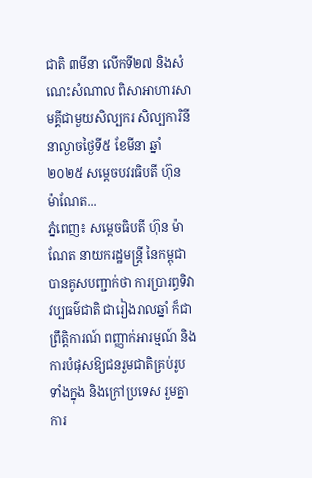ជាតិ ៣មីនា លើកទី២៧ និងសំណេះសំណាល ពិសាអាហារសាមគ្គីជាមួយសិល្បករ សិល្បការិនី នាល្ងាចថ្ងៃទី៥ ខែមីនា ឆ្នាំ២០២៥ សម្ដេចបវរធិបតី ហ៊ុន ម៉ាណែត...
ភ្នំពេញ៖ សម្តេចធិបតី ហ៊ុន ម៉ាណែត នាយករដ្ឋមន្ត្រី នៃកម្ពុជា បានគូសបញ្ជាក់ថា ការប្រារព្ធទិវាវប្បធម៌ជាតិ ជារៀងរាលឆ្នាំ ក៏ជាព្រឹត្តិការណ៍ ពញ្ញាក់អារម្មណ៍ និងការបំផុសឱ្យជនរួមជាតិគ្រប់រូបទាំងក្នុង និងក្រៅប្រទេស រួមគ្នាការ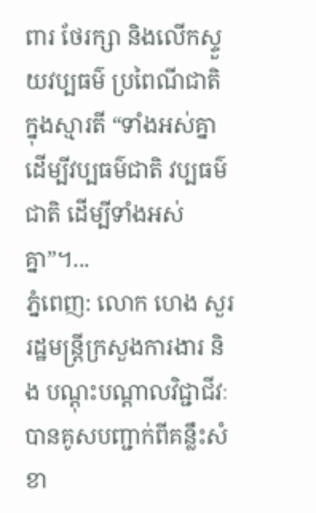ពារ ថែរក្សា និងលើកស្ទួយវប្បធម៌ ប្រពៃណីជាតិ ក្នុងស្មារតី “ទាំងអស់គ្នា ដើម្បីវប្បធម៌ជាតិ វប្បធម៌ជាតិ ដើម្បីទាំងអស់គ្នា”។...
ភ្នំពេញ: លោក ហេង សួរ រដ្ឋមន្ត្រីក្រសួងការងារ និង បណ្តុះបណ្តាលវិជ្ជាជីវៈ បានគូសបញ្ជាក់ពីគន្លឹះសំខា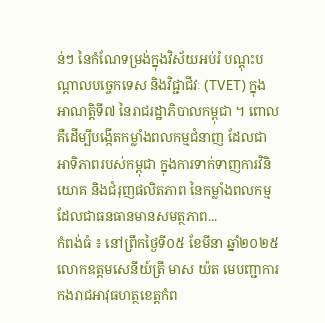ន់ៗ នៃកំណែទម្រង់ក្នុងវិស័យអប់រំ បណ្តុះបណ្តាលបច្ចេកទេស និងវិជ្ជាជីវៈ (TVET) ក្នុងអាណត្តិទី៧ នៃរាជរដ្ឋាភិបាលកម្ពុជា ។ ពោល គឺដើម្បីបង្កើតកម្លាំងពលកម្មជំនាញ ដែលជាអាទិភាពរបស់កម្ពុជា ក្នុងការទាក់ទាញការវិនិយោគ និងជំរុញផលិតភាព នៃកម្លាំងពលកម្ម ដែលជាធនធានមានសមត្ថភាព...
កំពង់ធំ ៖ នៅព្រឹកថ្ងៃទី០៥ ខែមីនា ឆ្នាំ២០២៥ លោកឧត្តមសេនីយ៍ត្រី មាស យ៉ត មេបញ្ជាការ កងរាជអាវុធហត្ថខេត្តកំព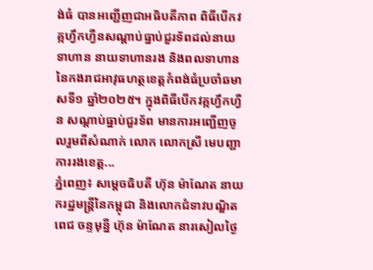ង់ធំ បានអញ្ជើញជាអធិបតីភាព ពិធីបើកវគ្កហ្វឹកហ្វឺនសណ្ដាប់ធ្នាប់ជួរទ័ពដល់នាយទាហាន នាយទាហានរង និងពលទាហាន នៃកងរាជអាវុធហត្ថខេត្តកំពង់ធំប្រចាំឆមាសទី១ ឆ្នាំ២០២៥។ ក្នុងពិធីបើកវគ្កហ្វឹកហ្វឺន សណ្ដាប់ធ្នាប់ជួរទ័ព មានការអញ្ជើញចូលរួមពីសំណាក់ លោក លោកស្រី មេបញ្ជាការរងខេត្ត...
ភ្នំពេញ៖ សម្តេចធិបតី ហ៊ុន ម៉ាណែត នាយករដ្ឋមន្ត្រីនៃកម្ពុជា និងលោកជំទាវបណ្ឌិត ពេជ ចន្ទមុន្នី ហ៊ុន ម៉ាណែត នារសៀលថ្ងៃ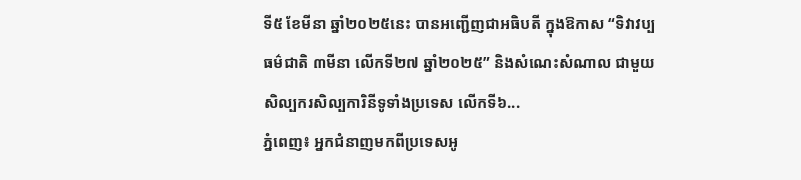ទី៥ ខែមីនា ឆ្នាំ២០២៥នេះ បានអញ្ជើញជាអធិបតី ក្នុងឱកាស “ទិវាវប្បធម៌ជាតិ ៣មីនា លើកទី២៧ ឆ្នាំ២០២៥” និងសំណេះសំណាល ជាមួយសិល្បករសិល្បការិនីទូទាំងប្រទេស លើកទី៦...
ភ្នំពេញ៖ អ្នកជំនាញមកពីប្រទេសអូ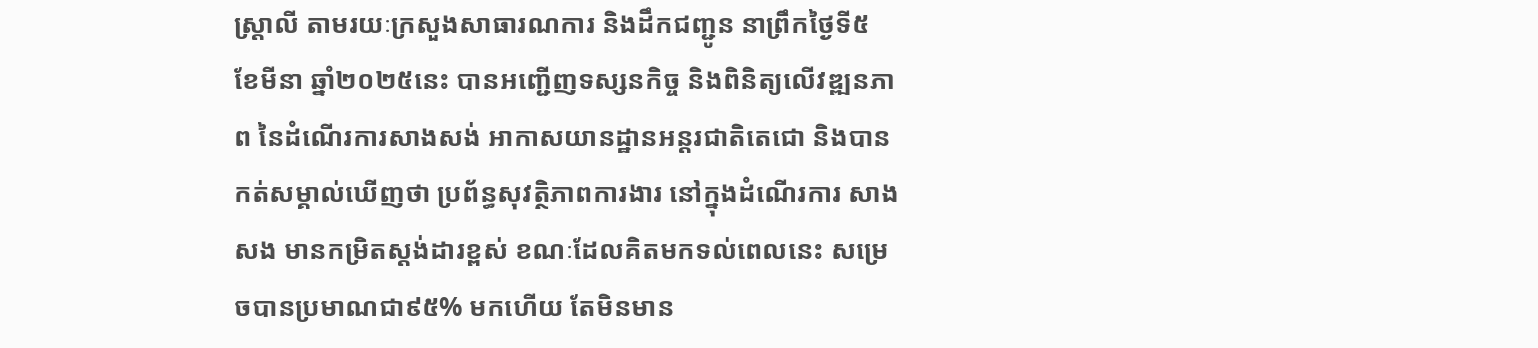ស្ត្រាលី តាមរយៈក្រសួងសាធារណការ និងដឹកជញ្ជូន នាព្រឹកថ្ងៃទី៥ ខែមីនា ឆ្នាំ២០២៥នេះ បានអញ្ជើញទស្សនកិច្ច និងពិនិត្យលើវឌ្ឍនភាព នៃដំណើរការសាងសង់ អាកាសយានដ្ឋានអន្តរជាតិតេជោ និងបានកត់សម្គាល់ឃើញថា ប្រព័ន្ធសុវត្ថិភាពការងារ នៅក្នុងដំណើរការ សាងសង មានកម្រិតស្តង់ដារខ្ពស់ ខណៈដែលគិតមកទល់ពេលនេះ សម្រេចបានប្រមាណជា៩៥% មកហើយ តែមិនមាន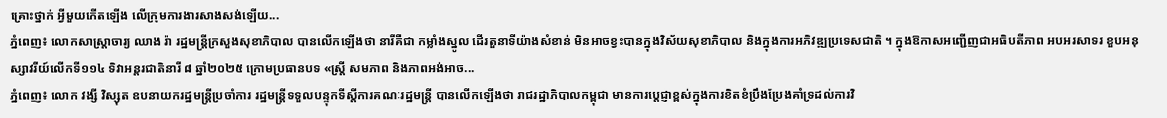គ្រោះថ្នាក់ អ្វីមួយកើតឡើង លើក្រុមការងារសាងសង់ឡើយ...
ភ្នំពេញ៖ លោកសាស្រ្តាចារ្យ ឈាង រ៉ា រដ្ឋមន្រ្តីក្រសួងសុខាភិបាល បានលើកឡើងថា នារីគឺជា កម្លាំងស្នូល ដើរតួនាទីយ៉ាងសំខាន់ មិនអាចខ្វះបានក្នុងវិស័យសុខាភិបាល និងក្នុងការអភិវឌ្ឍប្រទេសជាតិ ។ ក្នុងឱកាសអញ្ជើញជាអធិបតីភាព អបអរសាទរ ខួបអនុស្សាវរីយ៍លើកទី១១៤ ទិវាអន្តរជាតិនារី ៨ ឆ្នាំ២០២៥ ក្រោមប្រធានបទ «ស្ត្រី សមភាព និងភាពអង់អាច...
ភ្នំពេញ៖ លោក វង្សី វិស្សុត ឧបនាយករដ្ឋមន្រ្តីប្រចាំការ រដ្ឋមន្រ្តីទទួលបន្ទុកទីស្តីការគណៈរដ្ឋមន្រ្តី បានលើកឡើងថា រាជរដ្ឋាភិបាលកម្ពុជា មានការប្តេជ្ញាខ្ពស់ក្នុងការខិតខំប្រឹងប្រែងគាំទ្រដល់ការវិ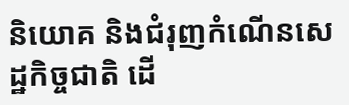និយោគ និងជំរុញកំណើនសេដ្ឋកិច្ចជាតិ ដើ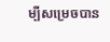ម្បីសម្រេចបាន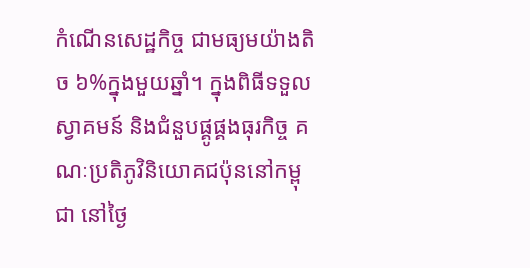កំណើនសេដ្ឋកិច្ច ជាមធ្យមយ៉ាងតិច ៦%ក្នុងមួយឆ្នាំ។ ក្នុងពិធីទទួលស្វាគមន៍ និងជំនួបផ្គូផ្គងធុរកិច្ច គណៈប្រតិភូវិនិយោគជប៉ុននៅកម្ពុជា នៅថ្ងៃ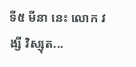ទី៥ មីនា នេះ លោក វង្សី វិស្សុត...